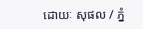ដោយៈ សុផល / ភ្នំ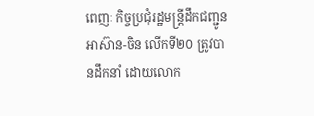ពេញៈ កិច្ចប្រជុំរដ្ឋមន្ត្រីដឹកជញ្ជូនអាស៊ាន-ចិន លើកទី២០ ត្រូវបានដឹកនាំ ដោយលោក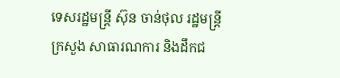ទេសរដ្ឋមន្ត្រី ស៊ុន ចាន់ថុល រដ្ឋមន្ត្រីក្រសួង សាធារណការ និងដឹកជ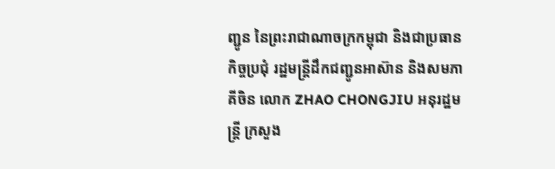ញ្ជូន នៃព្រះរាជាណាចក្រកម្ពុជា និងជាប្រធានកិច្ចប្រជុំ រដ្ឋមន្ត្រីដឹកជញ្ជូនអាស៊ាន និងសមភាគីចិន លោក ZHAO CHONGJIU អនុរដ្ឋមន្ត្រី ក្រសួង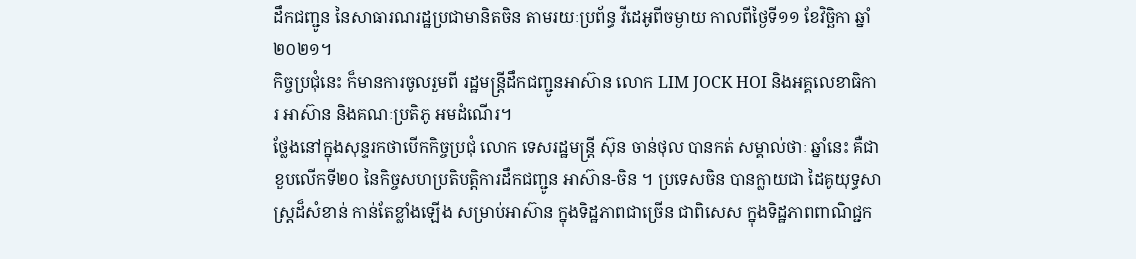ដឹកជញ្ជូន នៃសាធារណរដ្ឋប្រជាមានិតចិន តាមរយៈប្រព័ន្ធ វីដេអូពីចម្ងាយ កាលពីថ្ងៃទី១១ ខែវិច្ឆិកា ឆ្នាំ២០២១។
កិច្ចប្រជុំនេះ ក៏មានការចូលរួមពី រដ្ឋមន្ត្រីដឹកជញ្ជូនអាស៊ាន លោក LIM JOCK HOI និងអគ្គលេខាធិការ អាស៊ាន និងគណៈប្រតិភូ អមដំណើរ។
ថ្លែងនៅក្នុងសុន្ទរកថាបើកកិច្ចប្រជុំ លោក ទេសរដ្ឋមន្ត្រី ស៊ុន ចាន់ថុល បានកត់ សម្គាល់ថាៈ ឆ្នាំនេះ គឺជាខួបលើកទី២០ នៃកិច្ចសហប្រតិបត្តិការដឹកជញ្ជូន អាស៊ាន-ចិន ។ ប្រទេសចិន បានក្លាយជា ដៃគូយុទ្ធសាស្ត្រដ៏សំខាន់ កាន់តែខ្លាំងឡើង សម្រាប់អាស៊ាន ក្នុងទិដ្ឋភាពជាច្រើន ជាពិសេស ក្នុងទិដ្ឋភាពពាណិជ្ជក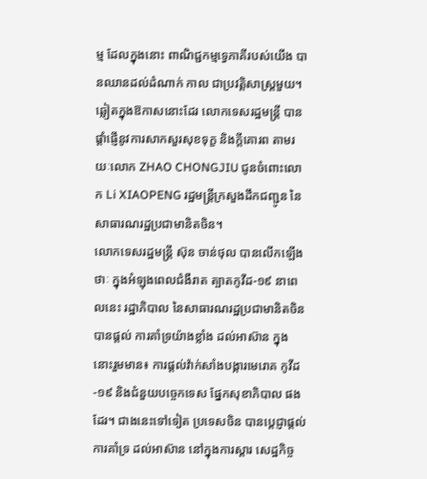ម្ម ដែលក្នុងនោះ ពាណិជ្ជកម្មទ្វេភាគីរបស់យើង បានឈានដល់ដំណាក់ កាល ជាប្រវត្តិសាស្ត្រមួយ។
ឆ្លៀតក្នុងឱកាសនោះដែរ លោកទេសរដ្ឋមន្ត្រី បានផ្តាំផ្ញើនូវការសាកសួរសុខទុក្ខ និងក្តីគោរព តាមរយៈលោក ZHAO CHONGJIU ជូនចំពោះលោក Li XIAOPENG រដ្ឋមន្ត្រីក្រសួងដឹកជញ្ជូន នៃសាធារណរដ្ឋប្រជាមានិតចិន។
លោកទេសរដ្ឋមន្ត្រី ស៊ុន ចាន់ថុល បានលើកឡើងថាៈ ក្នុងអំឡុងពេលជំងឺរាត ត្បាតកូវីដ-១៩ នាពេលនេះ រដ្ឋាភិបាល នៃសាធារណរដ្ឋប្រជាមានិតចិនបានផ្តល់ ការគាំទ្រយ៉ាងខ្លាំង ដល់អាស៊ាន ក្នុងនោះរួមមាន៖ ការផ្តល់វ៉ាក់សាំងបង្ការមេរោគ កូវីដ-១៩ និងជំនួយបច្ចេកទេស ផ្នែកសុខាភិបាល ផងដែរ។ ជាងនេះទៅទៀត ប្រទេសចិន បានប្តេជ្ញាផ្តល់ការគាំទ្រ ដល់អាស៊ាន នៅក្នុងការស្តារ សេដ្ឋកិច្ច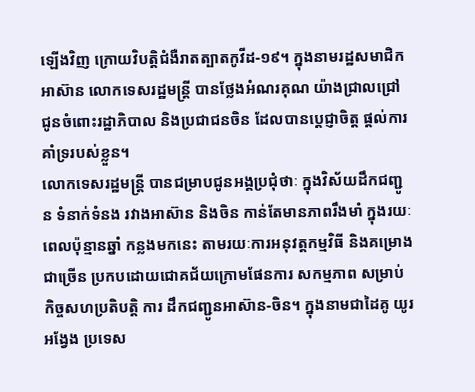ឡើងវិញ ក្រោយវិបត្តិជំងឺរាតត្បាតកូវីដ-១៩។ ក្នុងនាមរដ្ឋសមាជិកអាស៊ាន លោកទេសរដ្ឋមន្ត្រី បានថ្លែងអំណរគុណ យ៉ាងជ្រាលជ្រៅ ជូនចំពោះរដ្ឋាភិបាល និងប្រជាជនចិន ដែលបានប្តេជ្ញាចិត្ត ផ្តល់ការគាំទ្ររបស់ខ្លួន។
លោកទេសរដ្ឋមន្ត្រី បានជម្រាបជូនអង្គប្រជុំថាៈ ក្នុងវិស័យដឹកជញ្ជូន ទំនាក់ទំនង រវាងអាស៊ាន និងចិន កាន់តែមានភាពរឹងមាំ ក្នុងរយៈពេលប៉ុន្មានឆ្នាំ កន្លងមកនេះ តាមរយៈការអនុវត្តកម្មវិធី និងគម្រោងជាច្រើន ប្រកបដោយជោគជ័យក្រោមផែនការ សកម្មភាព សម្រាប់កិច្ចសហប្រតិបត្តិ ការ ដឹកជញ្ជូនអាស៊ាន-ចិន។ ក្នុងនាមជាដៃគូ យូរអង្វែង ប្រទេស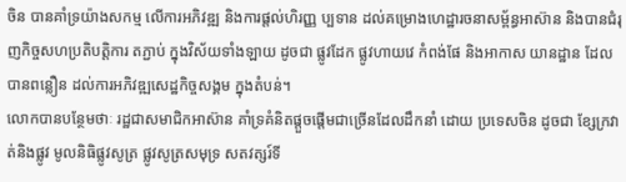ចិន បានគាំទ្រយ៉ាងសកម្ម លើការអភិវឌ្ឍ និងការផ្តល់ហិរញ្ញ ប្បទាន ដល់គម្រោងហេដ្ឋារចនាសម្ព័ន្ធអាស៊ាន និងបានជំរុញកិច្ចសហប្រតិបត្តិការ តភ្ជាប់ ក្នុងវិស័យទាំងឡាយ ដូចជា ផ្លូវដែក ផ្លូវហាយវេ កំពង់ផែ និងអាកាស យានដ្ឋាន ដែលបានពន្លឿន ដល់ការអភិវឌ្ឍសេដ្ឋកិច្ចសង្គម ក្នុងតំបន់។
លោកបានបន្ថែមថាៈ រដ្ឋជាសមាជិកអាស៊ាន គាំទ្រគំនិតផ្តួចផ្តើមជាច្រើនដែលដឹកនាំ ដោយ ប្រទេសចិន ដូចជា ខ្សែក្រវាត់និងផ្លូវ មូលនិធិផ្លូវសូត្រ ផ្លូវសូត្រសមុទ្រ សតវត្សរ៍ទី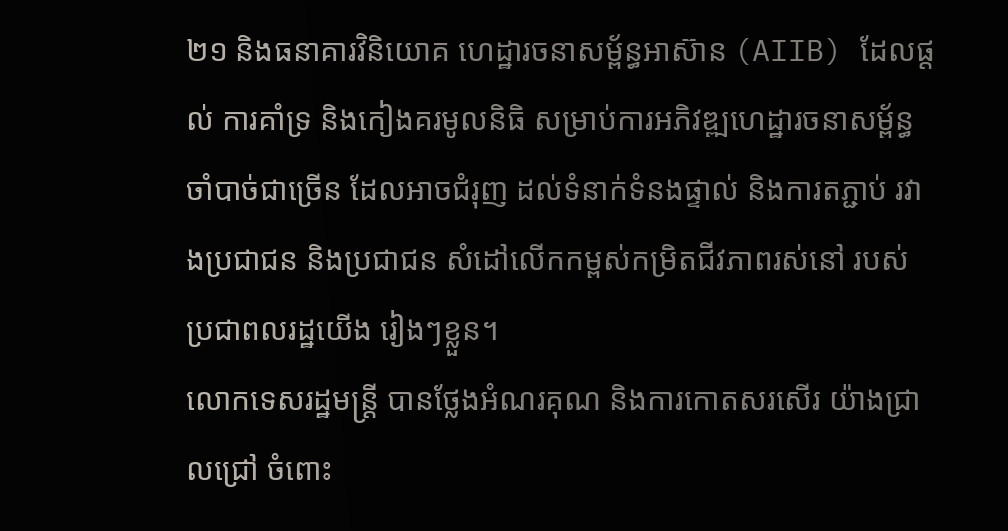២១ និងធនាគារវិនិយោគ ហេដ្ឋារចនាសម្ព័ន្ធអាស៊ាន (AIIB) ដែលផ្តល់ ការគាំទ្រ និងកៀងគរមូលនិធិ សម្រាប់ការអភិវឌ្ឍហេដ្ឋារចនាសម្ព័ន្ធ ចាំបាច់ជាច្រើន ដែលអាចជំរុញ ដល់ទំនាក់ទំនងផ្ទាល់ និងការតភ្ជាប់ រវាងប្រជាជន និងប្រជាជន សំដៅលើកកម្ពស់កម្រិតជីវភាពរស់នៅ របស់ប្រជាពលរដ្ឋយើង រៀងៗខ្លួន។
លោកទេសរដ្ឋមន្ត្រី បានថ្លែងអំណរគុណ និងការកោតសរសើរ យ៉ាងជ្រាលជ្រៅ ចំពោះ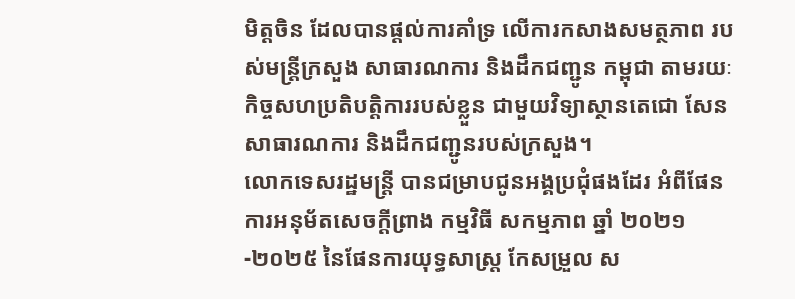មិត្តចិន ដែលបានផ្តល់ការគាំទ្រ លើការកសាងសមត្ថភាព របស់មន្ត្រីក្រសួង សាធារណការ និងដឹកជញ្ជូន កម្ពុជា តាមរយៈកិច្ចសហប្រតិបត្តិការរបស់ខ្លួន ជាមួយវិទ្យាស្ថានតេជោ សែន សាធារណការ និងដឹកជញ្ជូនរបស់ក្រសួង។
លោកទេសរដ្ឋមន្ត្រី បានជម្រាបជូនអង្គប្រជុំផងដែរ អំពីផែនការអនុម័តសេចក្តីព្រាង កម្មវិធី សកម្មភាព ឆ្នាំ ២០២១-២០២៥ នៃផែនការយុទ្ធសាស្ត្រ កែសម្រួល ស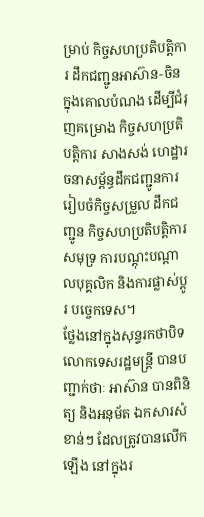ម្រាប់ កិច្ចសហប្រតិបត្តិការ ដឹកជញ្ជូនអាស៊ាន-ចិន ក្នុងគោលបំណង ដើម្បីជំរុញគម្រោង កិច្ចសហប្រតិបត្តិការ សាងសង់ ហេដ្ឋារចនាសម្ព័ន្ធដឹកជញ្ជូនការរៀបចំកិច្ចសម្រួល ដឹកជញ្ជូន កិច្ចសហប្រតិបត្តិការសមុទ្រ ការបណ្តុះបណ្តាលបុគ្គលិក និងការផ្លាស់ប្តូរ បច្ចេកទេស។
ថ្លែងនៅក្នុងសុន្ទរកថាបិទ លោកទេសរដ្ឋមន្ត្រី បានបញ្ជាក់ថាៈ អាស៊ាន បានពិនិត្យ និងអនុម័ត ឯកសារសំខាន់ៗ ដែលត្រូវបានលើកឡើង នៅក្នុងរ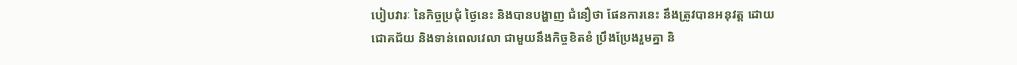បៀបវារៈ នៃកិច្ចប្រជុំ ថ្ងៃនេះ និងបានបង្ហាញ ជំនឿថា ផែនការនេះ នឹងត្រូវបានអនុវត្ត ដោយជោគជ័យ និងទាន់ពេលវេលា ជាមួយនឹងកិច្ចខិតខំ ប្រឹងប្រែងរួមគ្នា និ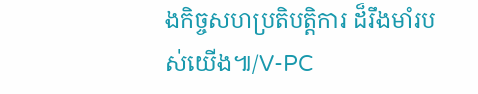ងកិច្ចសហប្រតិបត្តិការ ដ៏រឹងមាំរបស់យើង៕/V-PC